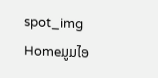spot_img
Homeມູມໄອ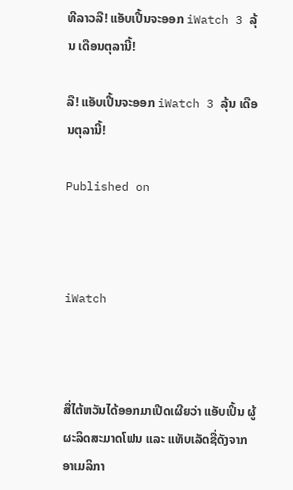ທີລາວລື! ແອັບເປີ້ນຈະອອກ iWatch 3 ລຸ້ນ ເດືອນຕຸລານີ້!

ລື! ແອັບເປີ້ນຈະອອກ iWatch 3 ລຸ້ນ ເດືອນຕຸລານີ້!

Published on



iWatch



ສື່ໄຕ້ຫວັນໄດ້ອອກມາເປີດເຜີຍວ່າ ແອັບເປິ້ນ ຜູ້ຜະລິດສະມາດໂຟນ ແລະ ແທັບເລັດຊື່ດັງຈາກອາເມລິກາ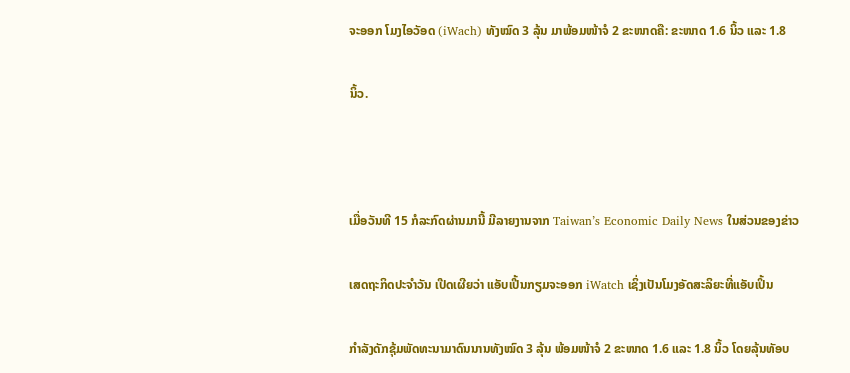ຈະອອກ ໂມງໄອວັອດ (iWach) ທັງໝົດ 3 ລຸ້ນ ມາພ້ອມໜ້າຈໍ 2 ຂະໜາດຄື: ຂະໜາດ 1.6 ນິ້ວ ແລະ 1.8

ນິ້ວ.



ເມື່ອວັນທີ 15 ກໍລະກົດຜ່ານມານີ້ ມີລາຍງານຈາກ Taiwan’s Economic Daily News ໃນສ່ວນຂອງຂ່າວ

ເສດຖະກິດປະຈຳວັນ ເປີດເຜີຍວ່າ ແອັບເປີ້ນກຽມຈະອອກ iWatch ເຊິ່ງເປັນໂມງອັດສະລິຍະທີ່ແອັບເປິ້ນ

ກຳລັງດັກຊຸ້ມພັດທະນາມາດົນນານທັງໝົດ 3 ລຸ້ນ ພ້ອມໜ້າຈໍ 2 ຂະໜາດ 1.6 ແລະ 1.8 ນິ້ວ ໂດຍລຸ້ນທັອບ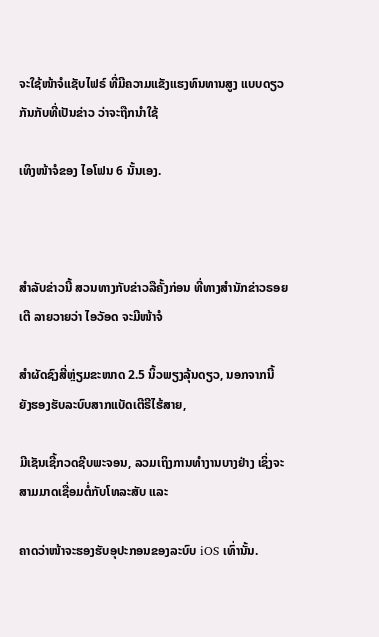ຈະໃຊ້ໜ້າຈໍແຊັບໄຟຣ໌ ທີ່ມີຄວາມແຂັງແຮງທົນທານສູງ ແບບດຽວກັນກັບທີ່ເປັນຂ່າວ ວ່າຈະຖືກນຳໃຊ້

ເທິງໜ້າຈໍຂອງ ໄອໂຟນ 6 ນັ້ນເອງ.



ສຳລັບຂ່າວນີ້ ສວນທາງກັບຂ່າວລືຄັ້ງກ່ອນ ທີ່ທາງສຳນັກຂ່າວຣອຍເຕີ ລາຍວາຍວ່າ ໄອວັອດ ຈະມີໜ້າຈໍ

ສຳຜັດຊົງສີ່ຫຼ່ຽມຂະໜາດ 2.5 ນິ້ວພຽງລຸ້ນດຽວ, ນອກຈາກນີ້ ຍັງຮອງຮັບລະບົບສາກແບັດເຕີຣີໄຮ້ສາຍ,

ມີເຊັນເຊີ້ກວດຊີບພະຈອນ, ລວມເຖິງການທຳງານບາງຢ່າງ ເຊິ່ງຈະສາມມາດເຊື່ອມຕໍ່ກັບໂທລະສັບ ແລະ

ຄາດວ່າໜ້າຈະຮອງຮັບອຸປະກອນຂອງລະບົບ iOS ເທົ່ານັ້ນ.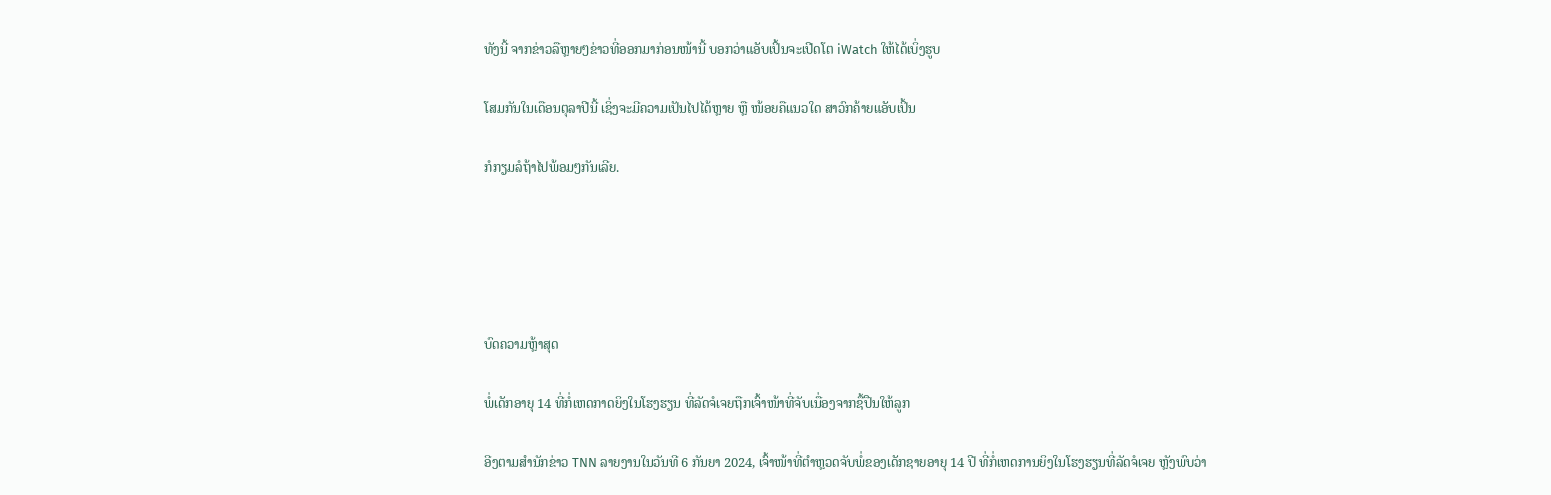ທັງນີ້ ຈາກຂ່າວລືຫຼາຍໆຂ່າວທີ່ອອກມາກ່ອນໜ້ານີ້ ບອກວ່າແອັບເປິ້ນຈະເປີດໂຕ iWatch ໃຫ້ໄດ້ເບິ່ງຮູບ

ໂສມກັນໃນເດືອນຕຸລາປີນີ້ ເຊິ່ງຈະມີຄວາມເປັນໄປໄດ້ຫຼາຍ ຫຼື ໜ້ອຍຄືແນວໃດ ສາວົກຄ້າຍແອັບເປິ້ນ

ກໍກຽມລໍຖ້າໄປພ້ອມໆກັນເລີຍ.





ບົດຄວາມຫຼ້າສຸດ

ພໍ່ເດັກອາຍຸ 14 ທີ່ກໍ່ເຫດກາດຍິງໃນໂຮງຮຽນ ທີ່ລັດຈໍເຈຍຖືກເຈົ້າໜ້າທີ່ຈັບເນື່ອງຈາກຊື້ປືນໃຫ້ລູກ

ອີງຕາມສຳນັກຂ່າວ TNN ລາຍງານໃນວັນທີ 6 ກັນຍາ 2024, ເຈົ້າໜ້າທີ່ຕຳຫຼວດຈັບພໍ່ຂອງເດັກຊາຍອາຍຸ 14 ປີ ທີ່ກໍ່ເຫດການຍິງໃນໂຮງຮຽນທີ່ລັດຈໍເຈຍ ຫຼັງພົບວ່າ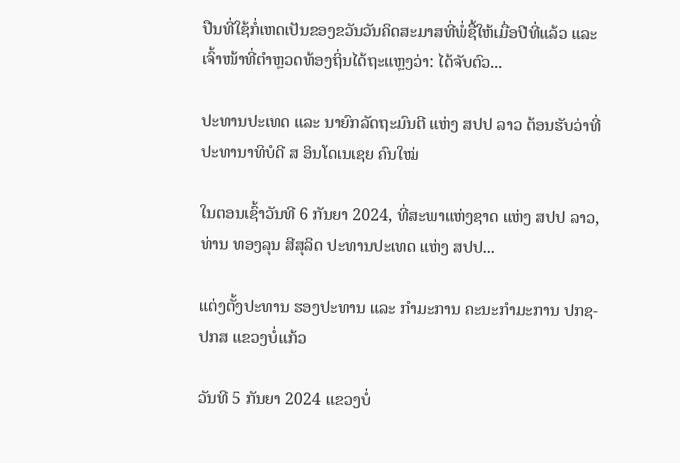ປືນທີ່ໃຊ້ກໍ່ເຫດເປັນຂອງຂວັນວັນຄິດສະມາສທີ່ພໍ່ຊື້ໃຫ້ເມື່ອປີທີ່ແລ້ວ ແລະ ເຈົ້າໜ້າທີ່ຕຳຫຼວດທ້ອງຖິ່ນໄດ້ຖະແຫຼງວ່າ: ໄດ້ຈັບຕົວ...

ປະທານປະເທດ ແລະ ນາຍົກລັດຖະມົນຕີ ແຫ່ງ ສປປ ລາວ ຕ້ອນຮັບວ່າທີ່ ປະທານາທິບໍດີ ສ ອິນໂດເນເຊຍ ຄົນໃໝ່

ໃນຕອນເຊົ້າວັນທີ 6 ກັນຍາ 2024, ທີ່ສະພາແຫ່ງຊາດ ແຫ່ງ ສປປ ລາວ, ທ່ານ ທອງລຸນ ສີສຸລິດ ປະທານປະເທດ ແຫ່ງ ສປປ...

ແຕ່ງຕັ້ງປະທານ ຮອງປະທານ ແລະ ກຳມະການ ຄະນະກຳມະການ ປກຊ-ປກສ ແຂວງບໍ່ແກ້ວ

ວັນທີ 5 ກັນຍາ 2024 ແຂວງບໍ່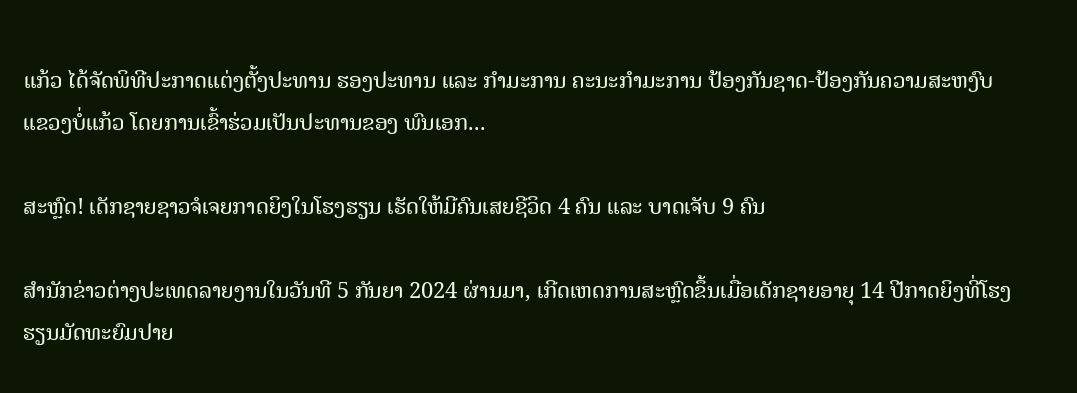ແກ້ວ ໄດ້ຈັດພິທີປະກາດແຕ່ງຕັ້ງປະທານ ຮອງປະທານ ແລະ ກຳມະການ ຄະນະກຳມະການ ປ້ອງກັນຊາດ-ປ້ອງກັນຄວາມສະຫງົບ ແຂວງບໍ່ແກ້ວ ໂດຍການເຂົ້າຮ່ວມເປັນປະທານຂອງ ພົນເອກ...

ສະຫຼົດ! ເດັກຊາຍຊາວຈໍເຈຍກາດຍິງໃນໂຮງຮຽນ ເຮັດໃຫ້ມີຄົນເສຍຊີວິດ 4 ຄົນ ແລະ ບາດເຈັບ 9 ຄົນ

ສຳນັກຂ່າວຕ່າງປະເທດລາຍງານໃນວັນທີ 5 ກັນຍາ 2024 ຜ່ານມາ, ເກີດເຫດການສະຫຼົດຂຶ້ນເມື່ອເດັກຊາຍອາຍຸ 14 ປີກາດຍິງທີ່ໂຮງຮຽນມັດທະຍົມປາຍ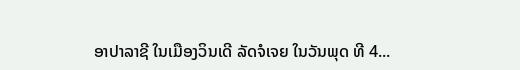ອາປາລາຊີ ໃນເມືອງວິນເດີ ລັດຈໍເຈຍ ໃນວັນພຸດ ທີ 4...